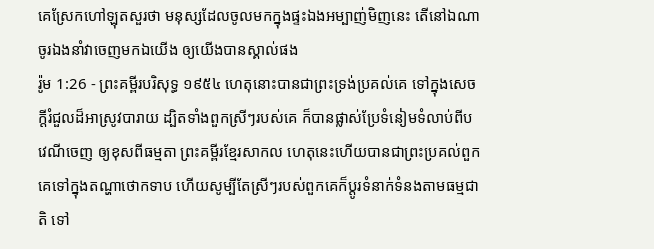គេស្រែកហៅឡុតសួរថា មនុស្សដែលចូលមកក្នុងផ្ទះឯងអម្បាញ់មិញនេះ តើនៅឯណា ចូរឯងនាំវាចេញមកឯយើង ឲ្យយើងបានស្គាល់ផង
រ៉ូម 1:26 - ព្រះគម្ពីរបរិសុទ្ធ ១៩៥៤ ហេតុនោះបានជាព្រះទ្រង់ប្រគល់គេ ទៅក្នុងសេចក្ដីរំជួលដ៏អាស្រូវបារាយ ដ្បិតទាំងពួកស្រីៗរបស់គេ ក៏បានផ្លាស់ប្រែទំនៀមទំលាប់ពីបវេណីចេញ ឲ្យខុសពីធម្មតា ព្រះគម្ពីរខ្មែរសាកល ហេតុនេះហើយបានជាព្រះប្រគល់ពួកគេទៅក្នុងតណ្ហាថោកទាប ហើយសូម្បីតែស្រីៗរបស់ពួកគេក៏ប្ដូរទំនាក់ទំនងតាមធម្មជាតិ ទៅ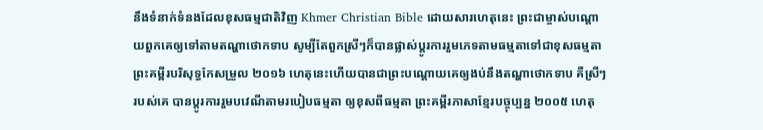នឹងទំនាក់ទំនងដែលខុសធម្មជាតិវិញ Khmer Christian Bible ដោយសារហេតុនេះ ព្រះជាម្ចាស់បណ្ដោយពួកគេឲ្យទៅតាមតណ្ហាថោកទាប សូម្បីតែពួកស្រីៗក៏បានផ្លាស់ប្ដូរការរួមភេទតាមធម្មតាទៅជាខុសធម្មតា ព្រះគម្ពីរបរិសុទ្ធកែសម្រួល ២០១៦ ហេតុនេះហើយបានជាព្រះបណ្ដោយគេឲ្យងប់នឹងតណ្ហាថោកទាប គឺស្រីៗរបស់គេ បានប្ដូរការរួមបវេណីតាមរបៀបធម្មតា ឲ្យខុសពីធម្មតា ព្រះគម្ពីរភាសាខ្មែរបច្ចុប្បន្ន ២០០៥ ហេតុ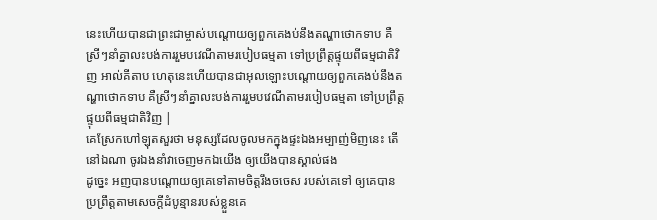នេះហើយបានជាព្រះជាម្ចាស់បណ្ដោយឲ្យពួកគេងប់នឹងតណ្ហាថោកទាប គឺស្រីៗនាំគ្នាលះបង់ការរួមបវេណីតាមរបៀបធម្មតា ទៅប្រព្រឹត្តផ្ទុយពីធម្មជាតិវិញ អាល់គីតាប ហេតុនេះហើយបានជាអុលឡោះបណ្ដោយឲ្យពួកគេងប់នឹងតណ្ហាថោកទាប គឺស្រីៗនាំគ្នាលះបង់ការរួមបវេណីតាមរបៀបធម្មតា ទៅប្រព្រឹត្ដផ្ទុយពីធម្មជាតិវិញ |
គេស្រែកហៅឡុតសួរថា មនុស្សដែលចូលមកក្នុងផ្ទះឯងអម្បាញ់មិញនេះ តើនៅឯណា ចូរឯងនាំវាចេញមកឯយើង ឲ្យយើងបានស្គាល់ផង
ដូច្នេះ អញបានបណ្តោយឲ្យគេទៅតាមចិត្តរឹងចចេស របស់គេទៅ ឲ្យគេបានប្រព្រឹត្តតាមសេចក្ដីដំបូន្មានរបស់ខ្លួនគេ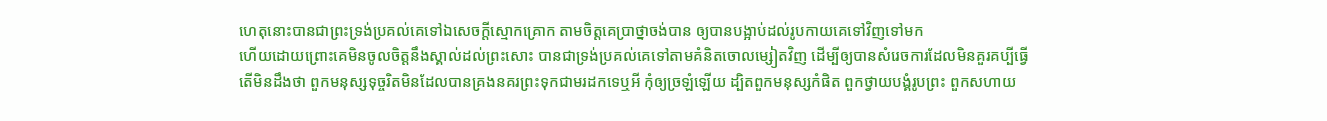ហេតុនោះបានជាព្រះទ្រង់ប្រគល់គេទៅឯសេចក្ដីស្មោកគ្រោក តាមចិត្តគេប្រាថ្នាចង់បាន ឲ្យបានបង្អាប់ដល់រូបកាយគេទៅវិញទៅមក
ហើយដោយព្រោះគេមិនចូលចិត្តនឹងស្គាល់ដល់ព្រះសោះ បានជាទ្រង់ប្រគល់គេទៅតាមគំនិតចោលម្សៀតវិញ ដើម្បីឲ្យបានសំរេចការដែលមិនគួរគប្បីធ្វើ
តើមិនដឹងថា ពួកមនុស្សទុច្ចរិតមិនដែលបានគ្រងនគរព្រះទុកជាមរដកទេឬអី កុំឲ្យច្រឡំឡើយ ដ្បិតពួកមនុស្សកំផិត ពួកថ្វាយបង្គំរូបព្រះ ពួកសហាយ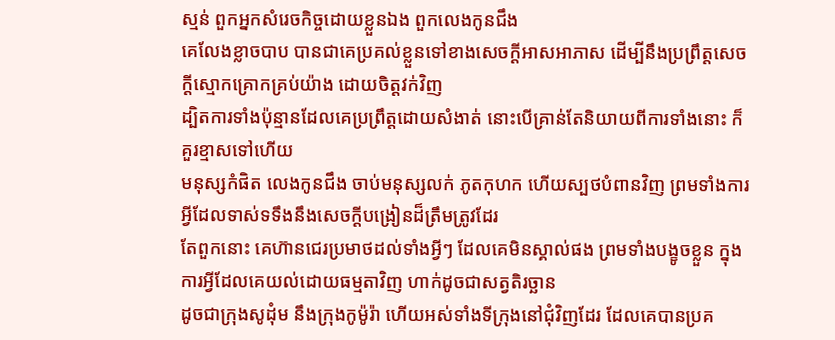ស្មន់ ពួកអ្នកសំរេចកិច្ចដោយខ្លួនឯង ពួកលេងកូនជឹង
គេលែងខ្លាចបាប បានជាគេប្រគល់ខ្លួនទៅខាងសេចក្ដីអាសអាភាស ដើម្បីនឹងប្រព្រឹត្តសេចក្ដីស្មោកគ្រោកគ្រប់យ៉ាង ដោយចិត្តវក់វិញ
ដ្បិតការទាំងប៉ុន្មានដែលគេប្រព្រឹត្តដោយសំងាត់ នោះបើគ្រាន់តែនិយាយពីការទាំងនោះ ក៏គួរខ្មាសទៅហើយ
មនុស្សកំផិត លេងកូនជឹង ចាប់មនុស្សលក់ ភូតកុហក ហើយស្បថបំពានវិញ ព្រមទាំងការអ្វីដែលទាស់ទទឹងនឹងសេចក្ដីបង្រៀនដ៏ត្រឹមត្រូវដែរ
តែពួកនោះ គេហ៊ានជេរប្រមាថដល់ទាំងអ្វីៗ ដែលគេមិនស្គាល់ផង ព្រមទាំងបង្ខូចខ្លួន ក្នុងការអ្វីដែលគេយល់ដោយធម្មតាវិញ ហាក់ដូចជាសត្វតិរច្ឆាន
ដូចជាក្រុងសូដុំម នឹងក្រុងកូម៉ូរ៉ា ហើយអស់ទាំងទីក្រុងនៅជុំវិញដែរ ដែលគេបានប្រគ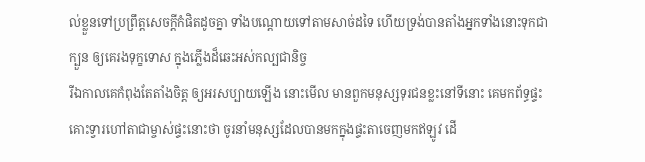ល់ខ្លួនទៅប្រព្រឹត្តសេចក្ដីកំផិតដូចគ្នា ទាំងបណ្តោយទៅតាមសាច់ដទៃ ហើយទ្រង់បានតាំងអ្នកទាំងនោះទុកជាក្បួន ឲ្យគេរងទុក្ខទោស ក្នុងភ្លើងដ៏ឆេះអស់កល្បជានិច្ច
រីឯកាលគេកំពុងតែតាំងចិត្ត ឲ្យអរសប្បាយឡើង នោះមើល មានពួកមនុស្សទុរជនខ្លះនៅទីនោះ គេមកព័ទ្ធផ្ទះ គោះទ្វារហៅតាជាម្ចាស់ផ្ទះនោះថា ចូរនាំមនុស្សដែលបានមកក្នុងផ្ទះតាចេញមកឥឡូវ ដើ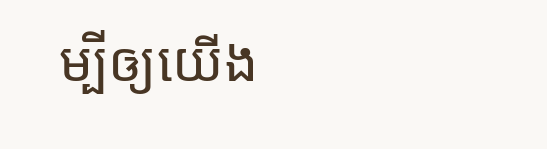ម្បីឲ្យយើង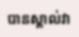បានស្គាល់វា